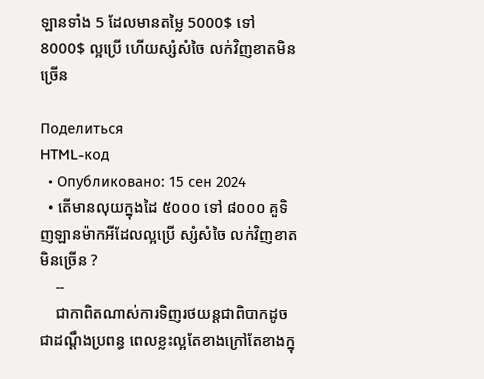ឡានទាំង 5 ដែលមានតម្លៃ 5000$ ទៅ 8000$ ល្អប្រើ ហើយស្សំសំចៃ លក់វិញខាតមិនច្រើន

Поделиться
HTML-код
  • Опубликовано: 15 сен 2024
  • តើមានលុយក្នុងដៃ ៥០០០ ទៅ ៨០០០ គួទិញឡានម៉ាកអីដែលល្អប្រើ ស្សំសំចៃ លក់វិញខាតមិនច្រើន ?
    --
    ជាកាពិតណាស់ការទិញរថយន្តជាពិបាកដូចជាដណ្តឹងប្រពន្ធ ពេលខ្លះល្អតែខាងក្រៅតែខាងក្នុ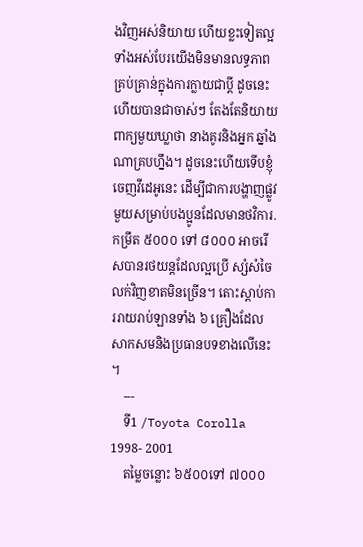ងវិញអស់និយាយ ហើយខ្លះទៀតល្អទាំងអស់បែរយើងមិនមានលទ្ធភាពគ្រប់គ្រាន់ក្នុងការក្លាយជាប្តី ដូចនេះហើយបានជាចាស់ៗ តែងតែនិយាយពាក្យមួយឃ្លាថា នាងគូរនិងអ្នក ឆ្នាំងណាគ្របហ្នឹង។ ដូចនេះហើយទើបខ្ញ៉ំចេញវីដេអូនេះ ដើម្បីជាការបង្ហាញផ្លូវមួយសម្រាប់បងប្អូនដែលមានថវិការ. កម្រឹត ៥០០០ ទៅ ៨០០០ អាចរើសបានរថយន្តដែលល្អប្រើ ស្សំសំចៃ លក់វិញខាតមិនច្រើន។ តោះស្តាប់ការរាយរាប់ឡានទាំង ៦ គ្រឿងដែលសាកសមនិងប្រធានបទខាងលើនេះ ។
    ---
    ទី1 /Toyota Corolla 1998- 2001
    តម្លៃចន្លោះ ៦៥០០ទៅ ៧០០០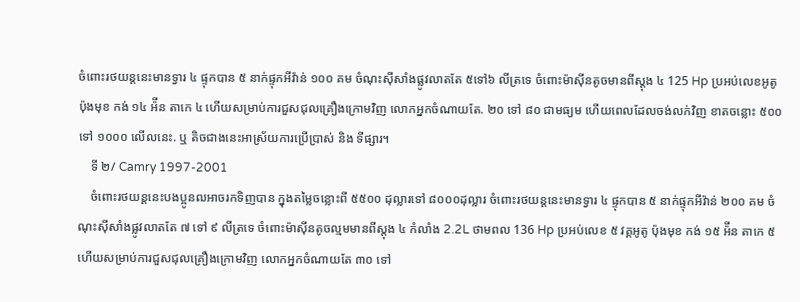ចំពោះរថយន្តនេះមានទ្វារ ៤ ផ្ទុកបាន ៥ នាក់ផ្ទុកអីវ៉ាន់ ១០០ គម ចំណុះស៊ីសាំងផ្លូវលាតតែ ៥ទៅ៦ លីត្រទេ ចំពោះម៉ាស៊ីនតូចមានពីស្តុង ៤ 125 Hp ប្រអប់លេខអូតូ ប៉ុងមុខ កង់ ១៤ អ៉ីន តាកេ ៤ ហើយសម្រាប់ការជួសជុលគ្រឿងក្រោមវិញ លោកអ្នកចំណាយតែ. ២០ ទៅ ៨០ ជាមធ្យម ហើយពេលដែលចង់លក់វិញ ខាតចន្លោះ ៥០០ ទៅ ១០០០ លើលនេះ. ឬ តិចជាងនេះអាស្រ័យការប្រើប្រាស់ និង ទីផ្សារ។
    ទី ២/ Camry 1997-2001
    ចំពោះរថយន្តនេះបងប្អូនឍអាចរកទិញបាន ក្នុងតម្លៃចន្លោះពី ៥៥០០ ដុល្លារទៅ ៨០០០ដុល្លារ ចំពោះរថយន្តនេះមានទ្វារ ៤ ផ្ទុកបាន ៥ នាក់ផ្ទុកអីវ៉ាន់ ២០០ គម ចំណុះស៊ីសាំងផ្លូវលាតតែ ៧ ទៅ ៩ លីត្រទេ ចំពោះម៉ាស៊ីនតូចល្មមមានពីស្តុង ៤ កំលាំង 2.2L ថាមពល 136 Hp ប្រអប់លេខ ៥ វគ្គអូតូ ប៉ុងមុខ កង់ ១៥ អ៉ីន តាកេ ៥ ហើយសម្រាប់ការជួសជុលគ្រឿងក្រោមវិញ លោកអ្នកចំណាយតែ ៣០ ទៅ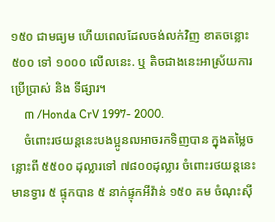១៥០ ជាមធ្យម ហើយពេលដែលចង់លក់វិញ ខាតចន្លោះ ៥០០ ទៅ ១០០០ លើលនេះ. ឬ តិចជាងនេះអាស្រ័យការប្រើប្រាស់ និង ទីផ្សារ។
    ៣ /Honda CrV 1997- 2000.
    ចំពោះរថយន្តនេះបងប្អូនឍអាចរកទិញបាន ក្នុងតម្លៃចន្លោះពី ៥៥០០ ដុល្លារទៅ ៧៨០០ដុល្លារ ចំពោះរថយន្តនេះមានទ្វារ ៥ ផ្ទុកបាន ៥ នាក់ផ្ទុកអីវ៉ាន់ ១៥០ គម ចំណុះស៊ី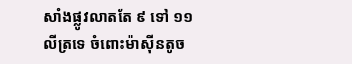សាំងផ្លូវលាតតែ ៩ ទៅ ១១ លីត្រទេ ចំពោះម៉ាស៊ីនតូច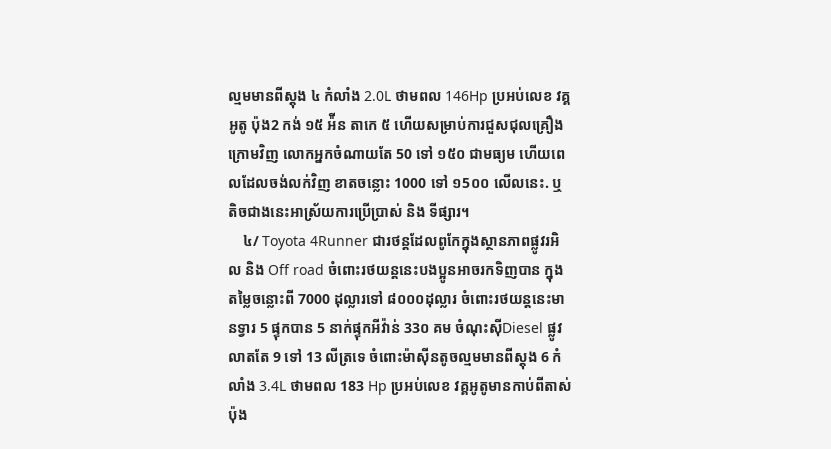ល្មមមានពីស្តុង ៤ កំលាំង 2.0L ថាមពល 146Hp ប្រអប់លេខ វគ្គអូតូ ប៉ុង2 កង់ ១៥ អ៉ីន តាកេ ៥ ហើយសម្រាប់ការជួសជុលគ្រឿងក្រោមវិញ លោកអ្នកចំណាយតែ 50 ទៅ ១៥០ ជាមធ្យម ហើយពេលដែលចង់លក់វិញ ខាតចន្លោះ 1000 ទៅ ១5០០ លើលនេះ. ឬ តិចជាងនេះអាស្រ័យការប្រើប្រាស់ និង ទីផ្សារ។
    ៤/ Toyota 4Runner ជារថន្តដែលពូកែក្នុងស្ថានភាពផ្លូវរអិល និង Off road ចំពោះរថយន្តនេះបងប្អូនអាចរកទិញបាន ក្នុងតម្លៃចន្លោះពី 7000 ដុល្លារទៅ ៨០០០ដុល្លារ ចំពោះរថយន្តនេះមានទ្វារ 5 ផ្ទុកបាន 5 នាក់ផ្ទុកអីវ៉ាន់ 33០ គម ចំណុះស៊ីDiesel ផ្លូវលាតតែ 9 ទៅ 13 លីត្រទេ ចំពោះម៉ាស៊ីនតូចល្មមមានពីស្តុង 6 កំលាំង 3.4L ថាមពល 183 Hp ប្រអប់លេខ វគ្គអូតូមានកាប់ពីតាស់ ប៉ុង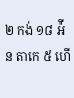២ កង់ ១៨ អ៉ីន តាកេ ៥ ហើ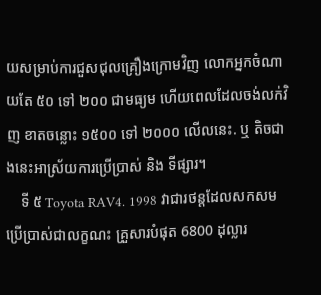យសម្រាប់ការជួសជុលគ្រឿងក្រោមវិញ លោកអ្នកចំណាយតែ ៥០ ទៅ ២០០ ជាមធ្យម ហើយពេលដែលចង់លក់វិញ ខាតចន្លោះ ១៥០០ ទៅ ២០០០ លើលនេះ. ឬ តិចជាងនេះអាស្រ័យការប្រើប្រាស់ និង ទីផ្សារ។
    ទី ៥ Toyota RAV4. 1998 វាជារថន្តដែលសកសមប្រើប្រាស់ជាលក្ខណះ គ្រួសារបំផុត 6800 ដុល្លារ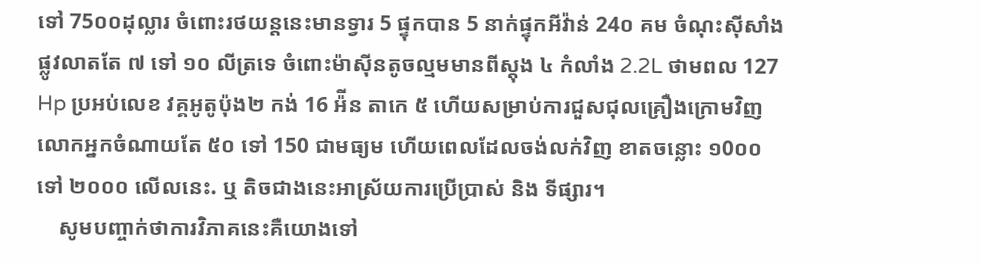ទៅ 75០០ដុល្លារ ចំពោះរថយន្តនេះមានទ្វារ 5 ផ្ទុកបាន 5 នាក់ផ្ទុកអីវ៉ាន់ 24០ គម ចំណុះស៊ីសាំង ផ្លូវលាតតែ ៧ ទៅ ១០ លីត្រទេ ចំពោះម៉ាស៊ីនតូចល្មមមានពីស្តុង ៤ កំលាំង 2.2L ថាមពល 127 Hp ប្រអប់លេខ វគ្គអូតូប៉ុង២ កង់ 16 អ៉ីន តាកេ ៥ ហើយសម្រាប់ការជួសជុលគ្រឿងក្រោមវិញ លោកអ្នកចំណាយតែ ៥០ ទៅ 150 ជាមធ្យម ហើយពេលដែលចង់លក់វិញ ខាតចន្លោះ ១0០០ ទៅ ២០០០ លើលនេះ. ឬ តិចជាងនេះអាស្រ័យការប្រើប្រាស់ និង ទីផ្សារ។
    សូមបញ្ចាក់ថាការវិភាគនេះគឺយោងទៅ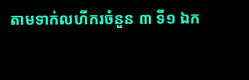តាមទាក់លហីករចំនួន ៣ ទី១ ឯក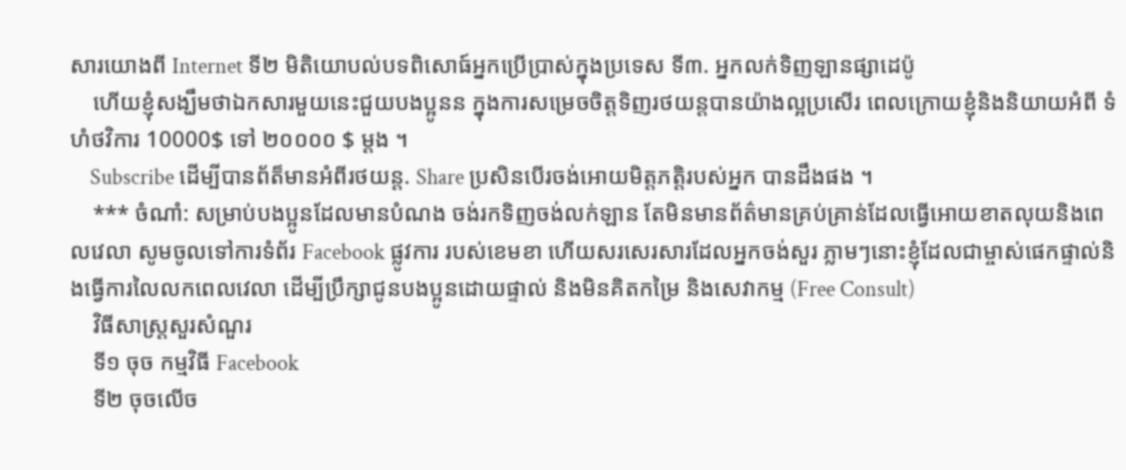សារយោងពី Internet ទី២ មិតិយោបល់បទពិសោធ៍អ្នកប្រើប្រាស់ក្នុងប្រទេស ទី៣. អ្នកលក់ទិញឡានផ្សាដេប៉ូ
    ហើយខ្ញ៉ំសង្ឃឹមថាឯកសារមួយនេះជួយបងប្អូនន ក្នុងការសម្រេចចិត្តទិញរថយន្តបានយ៉ាងល្អប្រសើរ ពេលក្រោយខ្ញ៉ំនិងនិយាយអំពី ទំហំថវិការ 10000$ ទៅ ២០០០០ $ ម្តង ។
    Subscribe ដើម្បីបានព័ត៏មានអំពីរថយន្ត. Share ប្រសិនបើរចង់អោយមិត្តភត្តិរបស់អ្នក បានដឹងផង ។
    *** ចំណាំ: សម្រាប់បងប្អូនដែលមានបំណង ចង់រកទិញចង់លក់ឡាន តែមិនមានព័ត៌មានគ្រប់គ្រាន់ដែលធ្វើអោយខាតលុយនិងពេលវេលា សូមចូលទៅការទំព័រ Facebook ផ្លូវការ របស់ខេមខា ហើយសរសេរសារដែលអ្នកចង់សួរ ភ្លាមៗនោះខ្ញ៉ំដែលជាម្ចាស់ផេកផ្ទាល់និងធ្វើការលៃលកពេលវេលា ដើម្បីប្រឹក្សាជូនបងប្អូនដោយផ្ទាល់ និងមិនគិតកម្រៃ និងសេវាកម្ម (Free Consult)
    វិធីសាស្រ្តសួរសំណួរ
    ទី១ ចុច កម្មវិធី Facebook
    ទី២ ចុចលើច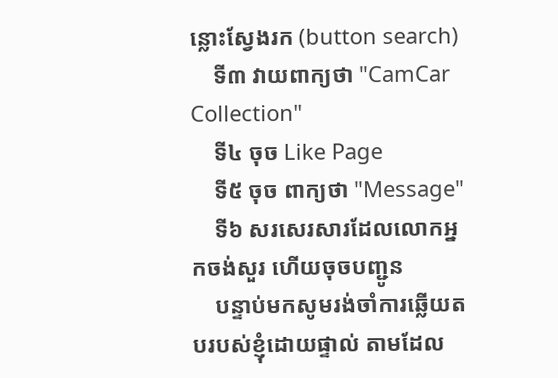ន្លោះស្វែងរក (button search)
    ទី៣ វាយពាក្យថា "CamCar Collection"
    ទី៤ ចុច Like Page
    ទី៥ ចុច ពាក្យថា "Message"
    ទី៦ សរសេរសារដែលលោកអ្នកចង់សួរ ហើយចុចបញ្ជូន
    បន្ទាប់មកសូមរង់ចាំការឆ្លើយតបរបស់ខ្ញ៉ំដោយផ្ទាល់ តាមដែល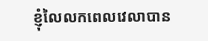ខ្ញ៉ំលៃលកពេលវេលាបាន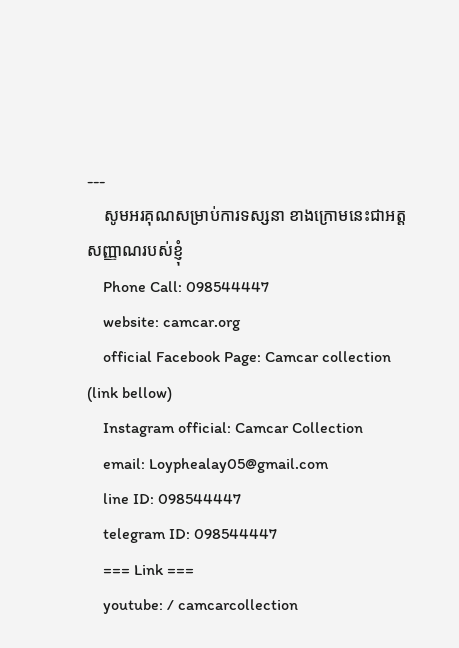---
    សូមអរគុណសម្រាប់ការទស្សនា ខាងក្រោមនេះជាអត្តសញ្ញាណរបស់ខ្ញ៉ំ
    Phone Call: 098544447
    website: camcar.org
    official Facebook Page: Camcar collection (link bellow)
    Instagram official: Camcar Collection
    email: Loyphealay05@gmail.com
    line ID: 098544447
    telegram ID: 098544447
    === Link ===
    youtube: / camcarcollection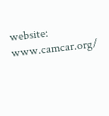website: www.camcar.org/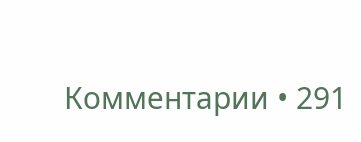Комментарии • 291